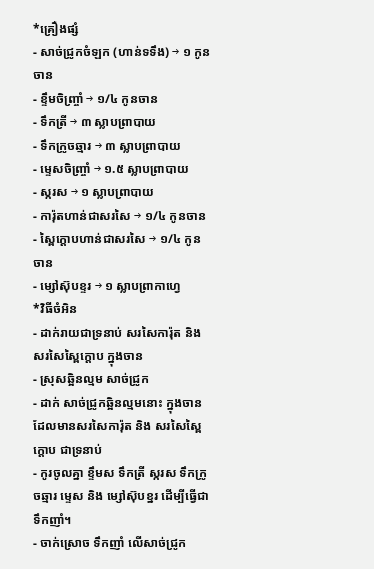*គ្រឿងផ្សំ
- សាច់ជ្រូកចំឡក (ហាន់ទទឹង) → ១ កូនចាន
- ខ្ទឹមចិញ្ច្រាំ → ១/៤ កូនចាន
- ទឹកត្រី → ៣ ស្លាបព្រាបាយ
- ទឹកក្រូចឆ្មារ → ៣ ស្លាបព្រាបាយ
- ម្ទេសចិញ្ច្រាំ → ១.៥ ស្លាបព្រាបាយ
- ស្ករស → ១ ស្លាបព្រាបាយ
- ការ៉ុតហាន់ជាសរសៃ → ១/៤ កូនចាន
- ស្ពៃក្ដោបហាន់ជាសរសៃ → ១/៤ កូនចាន
- ម្សៅស៊ុបខ្ទរ → ១ ស្លាបព្រាកាហ្វេ
*វិធីចំអិន
- ដាក់រាយជាទ្រនាប់ សរសៃការ៉ុត និង សរសៃស្ពៃក្ដោប ក្នុងចាន
- ស្រុសឆ្អិនល្មម សាច់ជ្រូក
- ដាក់ សាច់ជ្រូកឆ្អិនល្មមនោះ ក្នុងចាន ដែលមានសរសៃការ៉ុត និង សរសៃស្ពៃក្ដោប ជាទ្រនាប់
- កូរចូលគ្នា ខ្ទឹមស ទឹកត្រី ស្ករស ទឹកក្រូចឆ្មារ ម្ទេស និង ម្សៅស៊ុបខ្នរ ដើម្បីធ្វើជាទឹកញាំ។
- ចាក់ស្រោច ទឹកញាំ លើសាច់ជ្រូក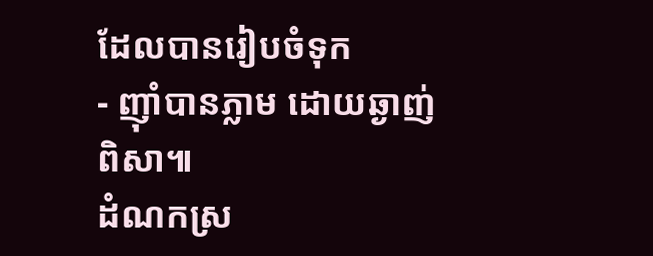ដែលបានរៀបចំទុក
- ញ៉ាំបានភ្លាម ដោយឆ្ងាញ់ពិសា៕
ដំណកស្រ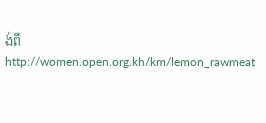ង់ពី http://women.open.org.kh/km/lemon_rawmeat